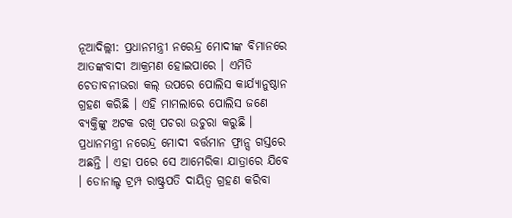ନୂଆଦିଲ୍ଲୀ: ପ୍ରଧାନମନ୍ତ୍ରୀ ନରେନ୍ଦ୍ର ମୋଦୀଙ୍କ ବିମାନରେ ଆତଙ୍କବାଦୀ ଆକ୍ରମଣ ହୋଇପାରେ । ଏମିତି ଚେତାବନୀଭରା କଲ୍ ଉପରେ ପୋଲିସ କାର୍ଯ୍ୟାନୁଷ୍ଠାନ ଗ୍ରହଣ କରିଛି । ଏହି ମାମଲାରେ ପୋଲିସ ଜଣେ ବ୍ୟକ୍ତିଙ୍କୁ ଅଟକ ରଖି ପଚରା ଉଚୁରା କରୁଛି । ପ୍ରଧାନମନ୍ତ୍ରୀ ନରେନ୍ଦ୍ର ମୋଦୀ ବର୍ତ୍ତମାନ ଫ୍ରାନ୍ସ ଗସ୍ତରେ ଅଛନ୍ତି । ଏହା ପରେ ସେ ଆମେରିକା ଯାତ୍ରାରେ ଯିବେ । ଡୋନାଲ୍ଡ ଟ୍ରମ୍ପ ରାଷ୍ଟ୍ରପତି ଦାୟିତ୍ୱ ଗ୍ରହଣ କରିବା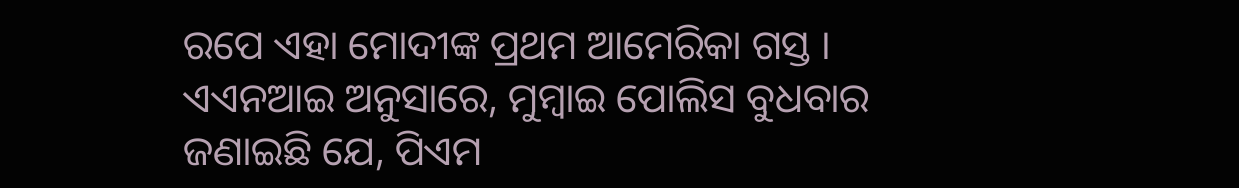ରପେ ଏହା ମୋଦୀଙ୍କ ପ୍ରଥମ ଆମେରିକା ଗସ୍ତ ।
ଏଏନଆଇ ଅନୁସାରେ, ମୁମ୍ବାଇ ପୋଲିସ ବୁଧବାର ଜଣାଇଛି ଯେ, ପିଏମ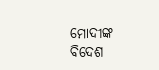ମୋଦୀଙ୍କ ବିଦେଶ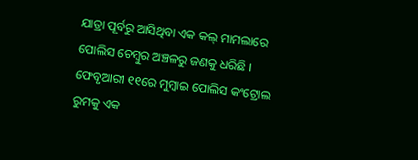ଯାତ୍ରା ପୂର୍ବରୁ ଆସିଥିବା ଏକ କଲ୍ ମାମଲାରେ ପୋଲିସ ଚେମ୍ବୁର ଅଞ୍ଚଳରୁ ଜଣକୁ ଧରିଛି । ଫେବୃଆରୀ ୧୧ରେ ମୁମ୍ବାଇ ପୋଲିସ କଂଟ୍ରୋଲ ରୁମକୁ ଏକ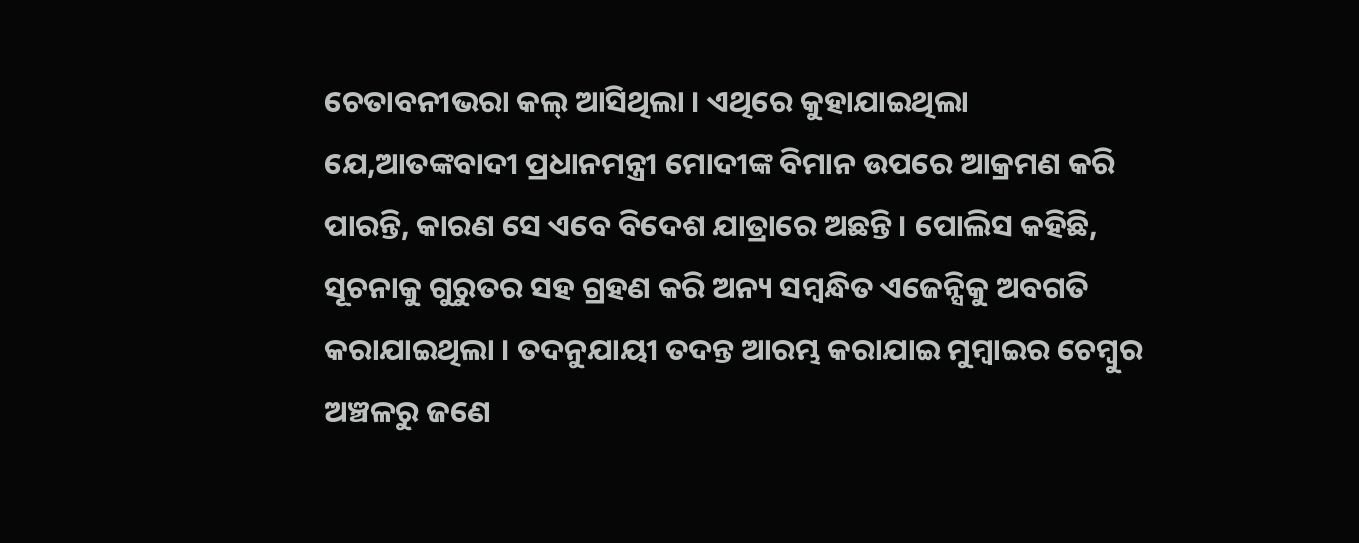ଚେତାବନୀଭରା କଲ୍ ଆସିଥିଲା । ଏଥିରେ କୁହାଯାଇଥିଲା ଯେ,ଆତଙ୍କବାଦୀ ପ୍ରଧାନମନ୍ତ୍ରୀ ମୋଦୀଙ୍କ ବିମାନ ଉପରେ ଆକ୍ରମଣ କରି ପାରନ୍ତି, କାରଣ ସେ ଏବେ ବିଦେଶ ଯାତ୍ରାରେ ଅଛନ୍ତି । ପୋଲିସ କହିଛି, ସୂଚନାକୁ ଗୁରୁତର ସହ ଗ୍ରହଣ କରି ଅନ୍ୟ ସମ୍ବନ୍ଧିତ ଏଜେନ୍ସିକୁ ଅବଗତି କରାଯାଇଥିଲା । ତଦନୁଯାୟୀ ତଦନ୍ତ ଆରମ୍ଭ କରାଯାଇ ମୁମ୍ବାଇର ଚେମ୍ବୁର ଅଞ୍ଚଳରୁ ଜଣେ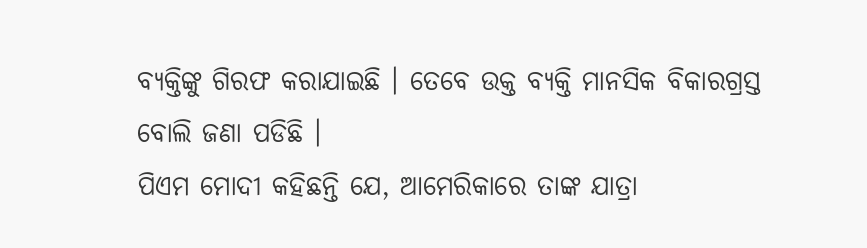ବ୍ୟକ୍ତିଙ୍କୁ ଗିରଫ କରାଯାଇଛି । ତେବେ ଉକ୍ତ ବ୍ୟକ୍ତି ମାନସିକ ବିକାରଗ୍ରସ୍ତ ବୋଲି ଜଣା ପଡିଛି ।
ପିଏମ ମୋଦୀ କହିଛନ୍ତି ଯେ, ଆମେରିକାରେ ତାଙ୍କ ଯାତ୍ରା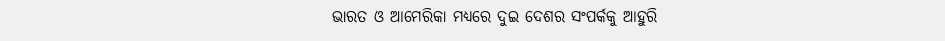ଭାରତ ଓ ଆମେରିକା ମଧ୍ୟରେ ଦୁଇ ଦେଶର ସଂପର୍କକୁ ଆହୁରି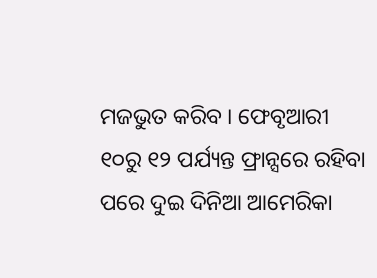ମଜଭୁତ କରିବ । ଫେବୃଆରୀ ୧୦ରୁ ୧୨ ପର୍ଯ୍ୟନ୍ତ ଫ୍ରାନ୍ସରେ ରହିବା ପରେ ଦୁଇ ଦିନିଆ ଆମେରିକା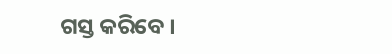ଗସ୍ତ କରିବେ ।